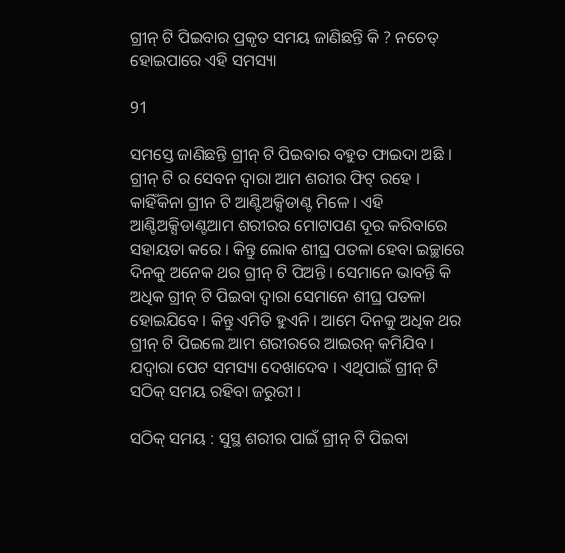ଗ୍ରୀନ୍ ଟି ପିଇବାର ପ୍ରକୃତ ସମୟ ଜାଣିଛନ୍ତି କି ? ନଚେତ୍ ହୋଇପାରେ ଏହି ସମସ୍ୟା

91

ସମସ୍ତେ ଜାଣିଛନ୍ତି ଗ୍ରୀନ୍ ଟି ପିଇବାର ବହୁତ ଫାଇଦା ଅଛି । ଗ୍ରୀନ୍ ଟି ର ସେବନ ଦ୍ୱାରା ଆମ ଶରୀର ଫିଟ୍ ରହେ । କାହିଁକିନା ଗ୍ରୀନ ଟି ଆଣ୍ଟିଅକ୍ସିଡାଣ୍ଟ ମିଳେ । ଏହି ଆଣ୍ଟିଅକ୍ସିଡାଣ୍ଟଆମ ଶରୀରର ମୋଟାପଣ ଦୂର କରିବାରେ ସହାୟତା କରେ । କିନ୍ତୁ ଲୋକ ଶୀଘ୍ର ପତଳା ହେବା ଇଚ୍ଛାରେ ଦିନକୁ ଅନେକ ଥର ଗ୍ରୀନ୍ ଟି ପିଅନ୍ତି । ସେମାନେ ଭାବନ୍ତି କି ଅଧିକ ଗ୍ରୀନ୍ ଟି ପିଇବା ଦ୍ୱାରା ସେମାନେ ଶୀଘ୍ର ପତଳା ହୋଇଯିବେ । କିନ୍ତୁ ଏମିତି ହୁଏନି । ଆମେ ଦିନକୁ ଅଧିକ ଥର ଗ୍ରୀନ୍ ଟି ପିଇଲେ ଆମ ଶରୀରରେ ଆଇରନ୍ କମିଯିବ । ଯଦ୍ୱାରା ପେଟ ସମସ୍ୟା ଦେଖାଦେବ । ଏଥିପାଇଁ ଗ୍ରୀନ୍ ଟି ସଠିକ୍ ସମୟ ରହିବା ଜରୁରୀ ।

ସଠିକ୍ ସମୟ : ସୁସ୍ଥ ଶରୀର ପାଇଁ ଗ୍ରୀନ୍ ଟି ପିଇବା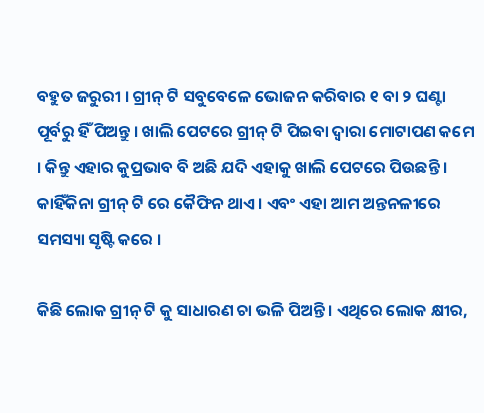ବହୁତ ଜରୁରୀ । ଗ୍ରୀନ୍ ଟି ସବୁବେଳେ ଭୋଜନ କରିବାର ୧ ବା ୨ ଘଣ୍ଟା ପୂର୍ବରୁ ହିଁ ପିଅନ୍ତୁ । ଖାଲି ପେଟରେ ଗ୍ରୀନ୍ ଟି ପିଇବା ଦ୍ୱାରା ମୋଟାପଣ କମେ । କିନ୍ତୁ ଏହାର କୁପ୍ରଭାବ ବି ଅଛି ଯଦି ଏହାକୁ ଖାଲି ପେଟରେ ପିଉଛନ୍ତି । କାହିଁକିନା ଗ୍ରୀନ୍ ଟି ରେ କୈଫିନ ଥାଏ । ଏବଂ ଏହା ଆମ ଅନ୍ତନଳୀରେ ସମସ୍ୟା ସୃଷ୍ଟି କରେ ।

କିଛି ଲୋକ ଗ୍ରୀନ୍ ଟି କୁ ସାଧାରଣ ଚା ଭଳି ପିଅନ୍ତି । ଏଥିରେ ଲୋକ କ୍ଷୀର,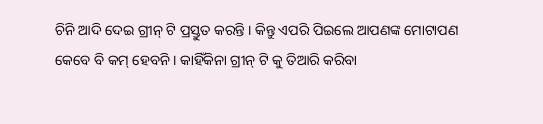ଚିନି ଆଦି ଦେଇ ଗ୍ରୀନ୍ ଟି ପ୍ରସ୍ତୁତ କରନ୍ତି । କିନ୍ତୁ ଏପରି ପିଇଲେ ଆପଣଙ୍କ ମୋଟାପଣ କେବେ ବି କମ୍ ହେବନି । କାହିଁକିନା ଗ୍ରୀନ୍ ଟି କୁ ତିଆରି କରିବା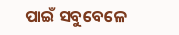ପାଇଁ ସବୁବେଳେ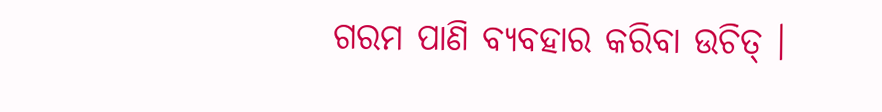ଗରମ ପାଣି ବ୍ୟବହାର କରିବା ଉଚିତ୍ ।